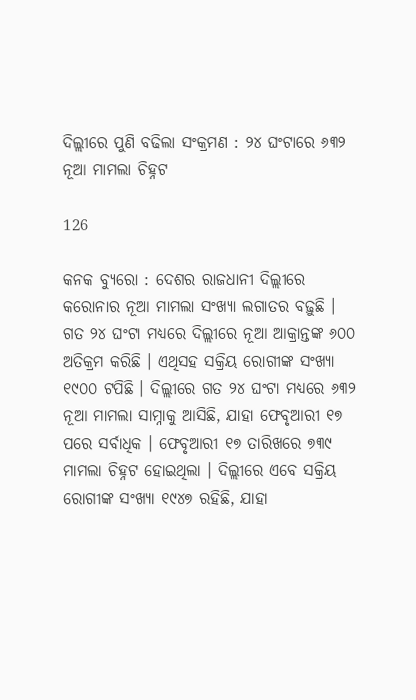ଦିଲ୍ଲୀରେ ପୁଣି ବଢିଲା ସଂକ୍ରମଣ : ୨୪ ଘଂଟାରେ ୬୩୨ ନୂଆ ମାମଲା ଚିହ୍ନଟ

126

କନକ ବ୍ୟୁରୋ : ଦେଶର ରାଜଧାନୀ ଦିଲ୍ଲୀରେ କରୋନାର ନୂଆ ମାମଲା ସଂଖ୍ୟା ଲଗାତର ବଢ଼ୁଛି । ଗତ ୨୪ ଘଂଟା ମଧ୍ୟରେ ଦିଲ୍ଲୀରେ ନୂଆ ଆକ୍ରାନ୍ତଙ୍କ ୬୦୦ ଅତିକ୍ରମ କରିଛି । ଏଥିସହ ସକ୍ରିୟ ରୋଗୀଙ୍କ ସଂଖ୍ୟା ୧୯୦୦ ଟପିଛି । ଦିଲ୍ଲୀରେ ଗତ ୨୪ ଘଂଟା ମଧ୍ୟରେ ୬୩୨ ନୂଆ ମାମଲା ସାମ୍ନାକୁ ଆସିଛି, ଯାହା ଫେବୃଆରୀ ୧୭ ପରେ ସର୍ବାଧିକ । ଫେବୃଆରୀ ୧୭ ତାରିଖରେ ୭୩୯ ମାମଲା ଚିହ୍ନଟ ହୋଇଥିଲା । ଦିଲ୍ଲୀରେ ଏବେ ସକ୍ରିୟ ରୋଗୀଙ୍କ ସଂଖ୍ୟା ୧୯୪୭ ରହିଛି, ଯାହା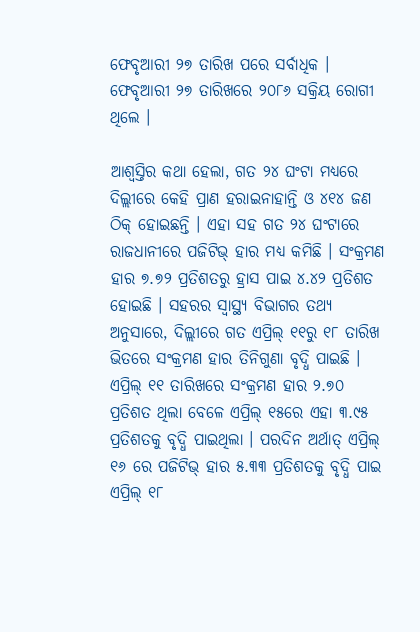ଫେବୃଆରୀ ୨୭ ତାରିଖ ପରେ ସର୍ବାଧିକ । ଫେବୃଆରୀ ୨୭ ତାରିଖରେ ୨୦୮୬ ସକ୍ରିୟ ରୋଗୀ ଥିଲେ ।

ଆଶ୍ୱସ୍ତିର କଥା ହେଲା, ଗତ ୨୪ ଘଂଟା ମଧ୍ୟରେ ଦିଲ୍ଲୀରେ କେହି ପ୍ରାଣ ହରାଇନାହାନ୍ତି ଓ ୪୧୪ ଜଣ ଠିକ୍ ହୋଇଛନ୍ତି । ଏହା ସହ ଗତ ୨୪ ଘଂଟାରେ ରାଜଧାନୀରେ ପଜିଟିଭ୍ ହାର ମଧ୍ୟ କମିଛି । ସଂକ୍ରମଣ ହାର ୭.୭୨ ପ୍ରତିଶତରୁ ହ୍ରାସ ପାଇ ୪.୪୨ ପ୍ରତିଶତ ହୋଇଛି । ସହରର ସ୍ୱାସ୍ଥ୍ୟ ବିଭାଗର ତଥ୍ୟ ଅନୁସାରେ, ଦିଲ୍ଲୀରେ ଗତ ଏପ୍ରିଲ୍ ୧୧ରୁ ୧୮ ତାରିଖ ଭିତରେ ସଂକ୍ରମଣ ହାର ତିନିଗୁଣା ବୃଦ୍ଧି ପାଇଛି । ଏପ୍ରିଲ୍ ୧୧ ତାରିଖରେ ସଂକ୍ରମଣ ହାର ୨.୭୦ ପ୍ରତିଶତ ଥିଲା ବେଳେ ଏପ୍ରିଲ୍ ୧୫ରେ ଏହା ୩.୯୫ ପ୍ରତିଶତକୁ ବୃଦ୍ଧି ପାଇଥିଲା । ପରଦିନ ଅର୍ଥାତ୍ ଏପ୍ରିଲ୍ ୧୬ ରେ ପଜିଟିଭ୍ ହାର ୫.୩୩ ପ୍ରତିଶତକୁ ବୃଦ୍ଧି ପାଇ ଏପ୍ରିଲ୍ ୧୮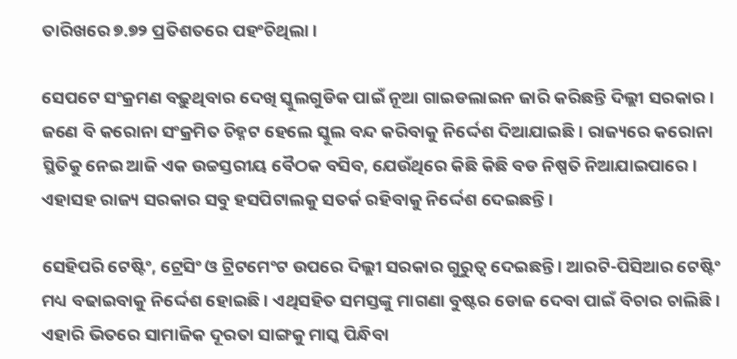ତାରିଖରେ ୭.୭୨ ପ୍ରତିଶତରେ ପହଂଚିଥିଲା ।

ସେପଟେ ସଂକ୍ରମଣ ବଢ଼ୁଥିବାର ଦେଖି ସ୍କୁଲଗୁଡିକ ପାଇଁ ନୂଆ ଗାଇଡଲାଇନ ଜାରି କରିଛନ୍ତି ଦିଲ୍ଲୀ ସରକାର । ଜଣେ ବି କରୋନା ସଂକ୍ରମିତ ଚିହ୍ନଟ ହେଲେ ସ୍କୁଲ ବନ୍ଦ କରିବାକୁ ନିର୍ଦ୍ଦେଶ ଦିଆଯାଇଛି । ରାଜ୍ୟରେ କରୋନା ସ୍ଥିତିକୁ ନେଇ ଆଜି ଏକ ଉଚ୍ଚସ୍ତରୀୟ ବୈଠକ ବସିବ, ଯେଉଁଥିରେ କିଛି କିଛି ବଡ ନିଷ୍ପତି ନିଆଯାଇପାରେ । ଏହାସହ ରାଜ୍ୟ ସରକାର ସବୁ ହସପିଟାଲକୁ ସତର୍କ ରହିବାକୁ ନିର୍ଦ୍ଦେଶ ଦେଇଛନ୍ତି ।

ସେହିପରି ଟେଷ୍ଟିଂ, ଟ୍ରେସିଂ ଓ ଟ୍ରିଟମେଂଟ ଉପରେ ଦିଲ୍ଲୀ ସରକାର ଗୁରୁତ୍ୱ ଦେଇଛନ୍ତି । ଆରଟି-ପିସିଆର ଟେଷ୍ଟିଂ ମଧ୍ୟ ବଢାଇବାକୁ ନିର୍ଦ୍ଦେଶ ହୋଇଛି । ଏଥିସହିତ ସମସ୍ତଙ୍କୁ ମାଗଣା ବୁଷ୍ଟର ଡୋଜ ଦେବା ପାଇଁ ବିଚାର ଚାଲିଛି । ଏହାରି ଭିତରେ ସାମାଜିକ ଦୂରତା ସାଙ୍ଗକୁ ମାସ୍କ ପିନ୍ଧିବା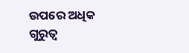ଉପରେ ଅଧିକ ଗୁରୁତ୍ୱ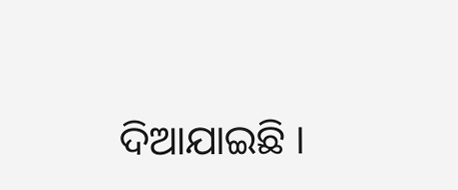ଦିଆଯାଇଛି ।